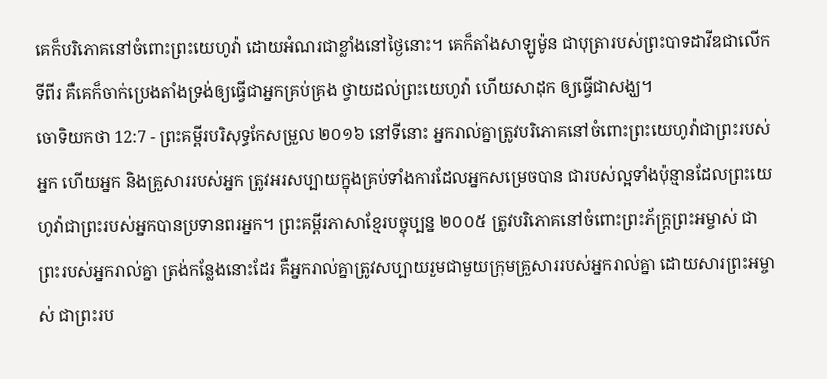គេក៏បរិភោគនៅចំពោះព្រះយេហូវ៉ា ដោយអំណរជាខ្លាំងនៅថ្ងៃនោះ។ គេក៏តាំងសាឡូម៉ូន ជាបុត្រារបស់ព្រះបាទដាវីឌជាលើកទីពីរ គឺគេក៏ចាក់ប្រេងតាំងទ្រង់ឲ្យធ្វើជាអ្នកគ្រប់គ្រង ថ្វាយដល់ព្រះយេហូវ៉ា ហើយសាដុក ឲ្យធ្វើជាសង្ឃ។
ចោទិយកថា 12:7 - ព្រះគម្ពីរបរិសុទ្ធកែសម្រួល ២០១៦ នៅទីនោះ អ្នករាល់គ្នាត្រូវបរិភោគនៅចំពោះព្រះយេហូវ៉ាជាព្រះរបស់អ្នក ហើយអ្នក និងគ្រួសាររបស់អ្នក ត្រូវអរសប្បាយក្នុងគ្រប់ទាំងការដែលអ្នកសម្រេចបាន ជារបស់ល្អទាំងប៉ុន្មានដែលព្រះយេហូវ៉ាជាព្រះរបស់អ្នកបានប្រទានពរអ្នក។ ព្រះគម្ពីរភាសាខ្មែរបច្ចុប្បន្ន ២០០៥ ត្រូវបរិភោគនៅចំពោះព្រះភ័ក្ត្រព្រះអម្ចាស់ ជាព្រះរបស់អ្នករាល់គ្នា ត្រង់កន្លែងនោះដែរ គឺអ្នករាល់គ្នាត្រូវសប្បាយរួមជាមួយក្រុមគ្រួសាររបស់អ្នករាល់គ្នា ដោយសារព្រះអម្ចាស់ ជាព្រះរប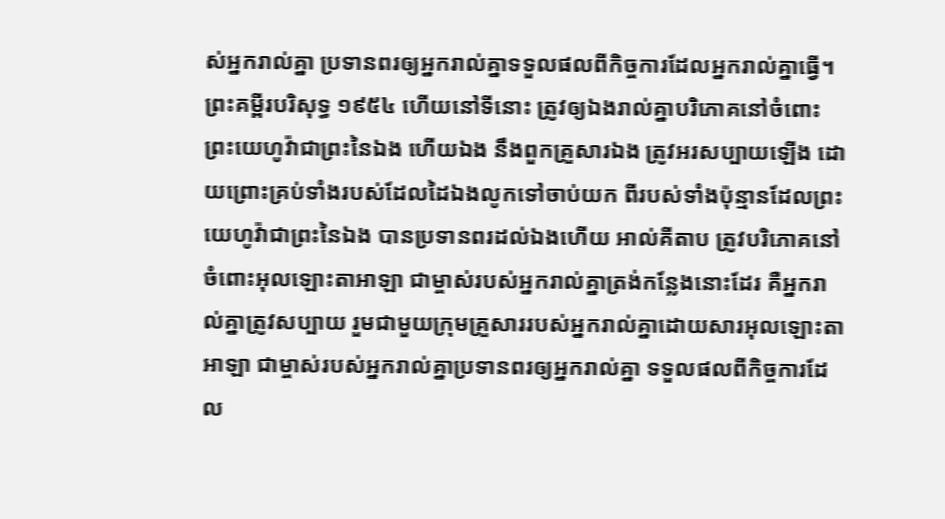ស់អ្នករាល់គ្នា ប្រទានពរឲ្យអ្នករាល់គ្នាទទួលផលពីកិច្ចការដែលអ្នករាល់គ្នាធ្វើ។ ព្រះគម្ពីរបរិសុទ្ធ ១៩៥៤ ហើយនៅទីនោះ ត្រូវឲ្យឯងរាល់គ្នាបរិភោគនៅចំពោះព្រះយេហូវ៉ាជាព្រះនៃឯង ហើយឯង នឹងពួកគ្រួសារឯង ត្រូវអរសប្បាយឡើង ដោយព្រោះគ្រប់ទាំងរបស់ដែលដៃឯងលូកទៅចាប់យក ពីរបស់ទាំងប៉ុន្មានដែលព្រះយេហូវ៉ាជាព្រះនៃឯង បានប្រទានពរដល់ឯងហើយ អាល់គីតាប ត្រូវបរិភោគនៅចំពោះអុលឡោះតាអាឡា ជាម្ចាស់របស់អ្នករាល់គ្នាត្រង់កន្លែងនោះដែរ គឺអ្នករាល់គ្នាត្រូវសប្បាយ រួមជាមួយក្រុមគ្រួសាររបស់អ្នករាល់គ្នាដោយសារអុលឡោះតាអាឡា ជាម្ចាស់របស់អ្នករាល់គ្នាប្រទានពរឲ្យអ្នករាល់គ្នា ទទួលផលពីកិច្ចការដែល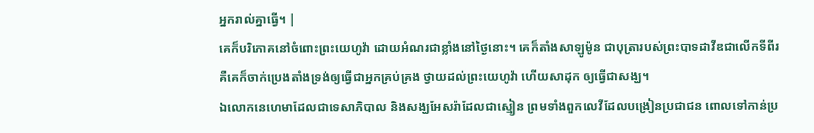អ្នករាល់គ្នាធ្វើ។ |
គេក៏បរិភោគនៅចំពោះព្រះយេហូវ៉ា ដោយអំណរជាខ្លាំងនៅថ្ងៃនោះ។ គេក៏តាំងសាឡូម៉ូន ជាបុត្រារបស់ព្រះបាទដាវីឌជាលើកទីពីរ គឺគេក៏ចាក់ប្រេងតាំងទ្រង់ឲ្យធ្វើជាអ្នកគ្រប់គ្រង ថ្វាយដល់ព្រះយេហូវ៉ា ហើយសាដុក ឲ្យធ្វើជាសង្ឃ។
ឯលោកនេហេមាដែលជាទេសាភិបាល និងសង្ឃអែសរ៉ាដែលជាស្មៀន ព្រមទាំងពួកលេវីដែលបង្រៀនប្រជាជន ពោលទៅកាន់ប្រ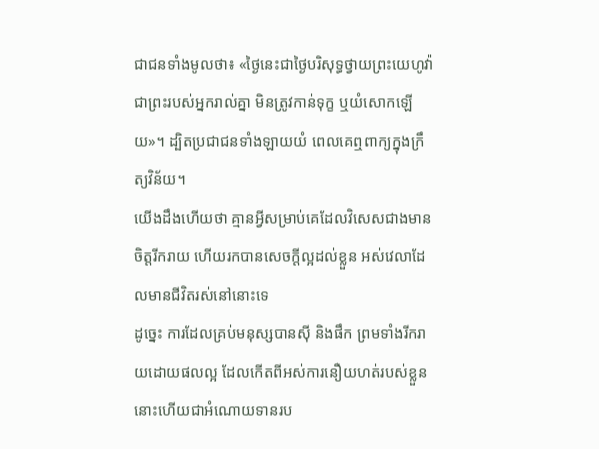ជាជនទាំងមូលថា៖ «ថ្ងៃនេះជាថ្ងៃបរិសុទ្ធថ្វាយព្រះយេហូវ៉ាជាព្រះរបស់អ្នករាល់គ្នា មិនត្រូវកាន់ទុក្ខ ឬយំសោកឡើយ»។ ដ្បិតប្រជាជនទាំងឡាយយំ ពេលគេឮពាក្យក្នុងក្រឹត្យវិន័យ។
យើងដឹងហើយថា គ្មានអ្វីសម្រាប់គេដែលវិសេសជាងមានចិត្តរីករាយ ហើយរកបានសេចក្ដីល្អដល់ខ្លួន អស់វេលាដែលមានជីវិតរស់នៅនោះទេ
ដូច្នេះ ការដែលគ្រប់មនុស្សបានស៊ី និងផឹក ព្រមទាំងរីករាយដោយផលល្អ ដែលកើតពីអស់ការនឿយហត់របស់ខ្លួន នោះហើយជាអំណោយទានរប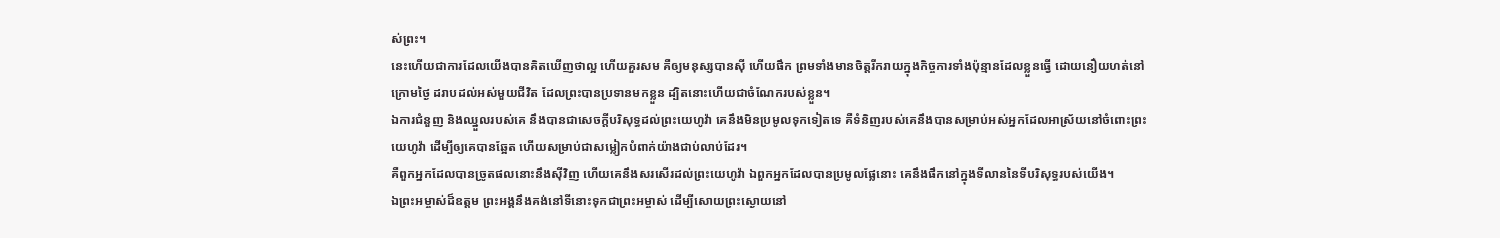ស់ព្រះ។
នេះហើយជាការដែលយើងបានគិតឃើញថាល្អ ហើយគួរសម គឺឲ្យមនុស្សបានស៊ី ហើយផឹក ព្រមទាំងមានចិត្តរីករាយក្នុងកិច្ចការទាំងប៉ុន្មានដែលខ្លួនធ្វើ ដោយនឿយហត់នៅក្រោមថ្ងៃ ដរាបដល់អស់មួយជីវិត ដែលព្រះបានប្រទានមកខ្លួន ដ្បិតនោះហើយជាចំណែករបស់ខ្លួន។
ឯការជំនួញ និងឈ្នួលរបស់គេ នឹងបានជាសេចក្ដីបរិសុទ្ធដល់ព្រះយេហូវ៉ា គេនឹងមិនប្រមូលទុកទៀតទេ គឺទំនិញរបស់គេនឹងបានសម្រាប់អស់អ្នកដែលអាស្រ័យនៅចំពោះព្រះយេហូវ៉ា ដើម្បីឲ្យគេបានឆ្អែត ហើយសម្រាប់ជាសម្លៀកបំពាក់យ៉ាងជាប់លាប់ដែរ។
គឺពួកអ្នកដែលបានច្រូតផលនោះនឹងស៊ីវិញ ហើយគេនឹងសរសើរដល់ព្រះយេហូវ៉ា ឯពួកអ្នកដែលបានប្រមូលផ្លែនោះ គេនឹងផឹកនៅក្នុងទីលាននៃទីបរិសុទ្ធរបស់យើង។
ឯព្រះអម្ចាស់ដ៏ឧត្តម ព្រះអង្គនឹងគង់នៅទីនោះទុកជាព្រះអម្ចាស់ ដើម្បីសោយព្រះស្ងោយនៅ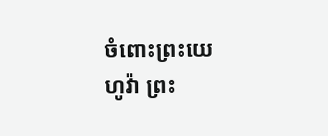ចំពោះព្រះយេហូវ៉ា ព្រះ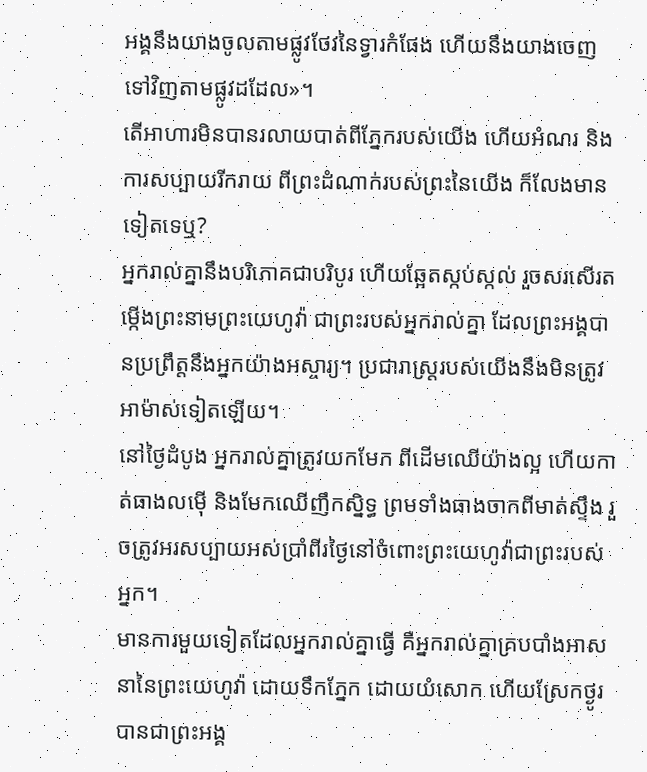អង្គនឹងយាងចូលតាមផ្លូវថែវនៃទ្វារកំផែង ហើយនឹងយាងចេញទៅវិញតាមផ្លូវដដែល»។
តើអាហារមិនបានរលាយបាត់ពីភ្នែករបស់យើង ហើយអំណរ និងការសប្បាយរីករាយ ពីព្រះដំណាក់របស់ព្រះនៃយើង ក៏លែងមានទៀតទេឬ?
អ្នករាល់គ្នានឹងបរិភោគជាបរិបូរ ហើយឆ្អែតស្កប់ស្កល់ រួចសរសើរតម្កើងព្រះនាមព្រះយេហូវ៉ា ជាព្រះរបស់អ្នករាល់គ្នា ដែលព្រះអង្គបានប្រព្រឹត្តនឹងអ្នកយ៉ាងអស្ចារ្យ។ ប្រជារាស្ត្ររបស់យើងនឹងមិនត្រូវអាម៉ាស់ទៀតឡើយ។
នៅថ្ងៃដំបូង អ្នករាល់គ្នាត្រូវយកមែក ពីដើមឈើយ៉ាងល្អ ហើយកាត់ធាងលម៉ើ និងមែកឈើញឹកស្និទ្ធ ព្រមទាំងធាងចាកពីមាត់ស្ទឹង រួចត្រូវអរសប្បាយអស់ប្រាំពីរថ្ងៃនៅចំពោះព្រះយេហូវ៉ាជាព្រះរបស់អ្នក។
មានការមួយទៀតដែលអ្នករាល់គ្នាធ្វើ គឺអ្នករាល់គ្នាគ្របបាំងអាសនានៃព្រះយេហូវ៉ា ដោយទឹកភ្នែក ដោយយំសោក ហើយស្រែកថ្ងូរ បានជាព្រះអង្គ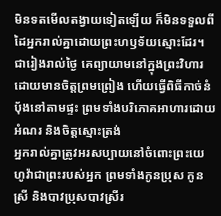មិនទតមើលតង្វាយទៀតឡើយ ក៏មិនទទួលពីដៃអ្នករាល់គ្នាដោយព្រះហឫទ័យស្មោះដែរ។
ជារៀងរាល់ថ្ងៃ គេព្យាយាមនៅក្នុងព្រះវិហារ ដោយមានចិត្តព្រមព្រៀង ហើយធ្វើពិធីកាច់នំបុ័ងនៅតាមផ្ទះ ព្រមទាំងបរិភោគអាហារដោយអំណរ និងចិត្តស្មោះត្រង់
អ្នករាល់គ្នាត្រូវអរសប្បាយនៅចំពោះព្រះយេហូវ៉ាជាព្រះរបស់អ្នក ព្រមទាំងកូនប្រុស កូនស្រី និងបាវប្រុសបាវស្រីរ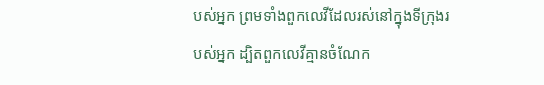បស់អ្នក ព្រមទាំងពួកលេវីដែលរស់នៅក្នុងទីក្រុងរបស់អ្នក ដ្បិតពួកលេវីគ្មានចំណែក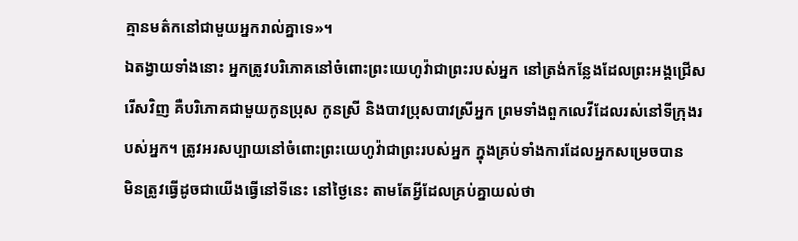គ្មានមត៌កនៅជាមួយអ្នករាល់គ្នាទេ»។
ឯតង្វាយទាំងនោះ អ្នកត្រូវបរិភោគនៅចំពោះព្រះយេហូវ៉ាជាព្រះរបស់អ្នក នៅត្រង់កន្លែងដែលព្រះអង្គជ្រើសរើសវិញ គឺបរិភោគជាមួយកូនប្រុស កូនស្រី និងបាវប្រុសបាវស្រីអ្នក ព្រមទាំងពួកលេវីដែលរស់នៅទីក្រុងរបស់អ្នក។ ត្រូវអរសប្បាយនៅចំពោះព្រះយេហូវ៉ាជាព្រះរបស់អ្នក ក្នុងគ្រប់ទាំងការដែលអ្នកសម្រេចបាន
មិនត្រូវធ្វើដូចជាយើងធ្វើនៅទីនេះ នៅថ្ងៃនេះ តាមតែអ្វីដែលគ្រប់គ្នាយល់ថា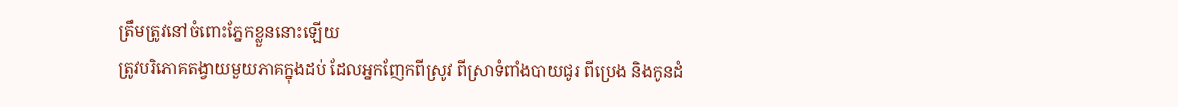ត្រឹមត្រូវនៅចំពោះភ្នែកខ្លួននោះឡើយ
ត្រូវបរិភោគតង្វាយមួយភាគក្នុងដប់ ដែលអ្នកញែកពីស្រូវ ពីស្រាទំពាំងបាយជូរ ពីប្រេង និងកូនដំ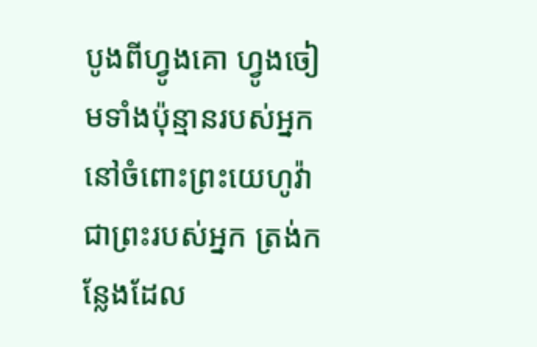បូងពីហ្វូងគោ ហ្វូងចៀមទាំងប៉ុន្មានរបស់អ្នក នៅចំពោះព្រះយេហូវ៉ាជាព្រះរបស់អ្នក ត្រង់កន្លែងដែល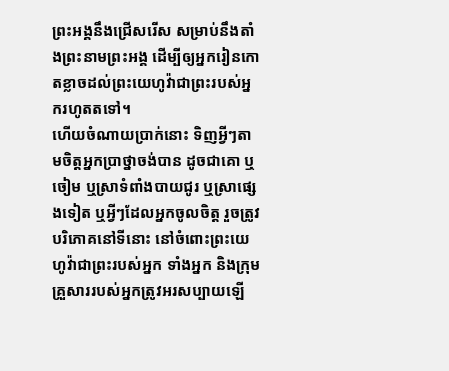ព្រះអង្គនឹងជ្រើសរើស សម្រាប់នឹងតាំងព្រះនាមព្រះអង្គ ដើម្បីឲ្យអ្នករៀនកោតខ្លាចដល់ព្រះយេហូវ៉ាជាព្រះរបស់អ្នករហូតតទៅ។
ហើយចំណាយប្រាក់នោះ ទិញអ្វីៗតាមចិត្តអ្នកប្រាថ្នាចង់បាន ដូចជាគោ ឬចៀម ឬស្រាទំពាំងបាយជូរ ឬស្រាផ្សេងទៀត ឬអ្វីៗដែលអ្នកចូលចិត្ត រួចត្រូវបរិភោគនៅទីនោះ នៅចំពោះព្រះយេហូវ៉ាជាព្រះរបស់អ្នក ទាំងអ្នក និងក្រុមគ្រួសាររបស់អ្នកត្រូវអរសប្បាយឡើ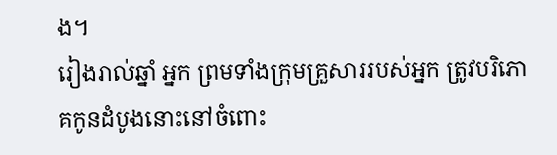ង។
រៀងរាល់ឆ្នាំ អ្នក ព្រមទាំងក្រុមគ្រួសាររបស់អ្នក ត្រូវបរិភោគកូនដំបូងនោះនៅចំពោះ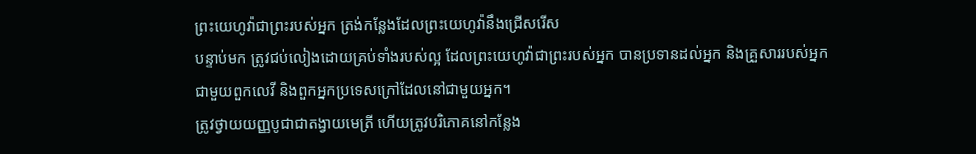ព្រះយេហូវ៉ាជាព្រះរបស់អ្នក ត្រង់កន្លែងដែលព្រះយេហូវ៉ានឹងជ្រើសរើស
បន្ទាប់មក ត្រូវជប់លៀងដោយគ្រប់ទាំងរបស់ល្អ ដែលព្រះយេហូវ៉ាជាព្រះរបស់អ្នក បានប្រទានដល់អ្នក និងគ្រួសាររបស់អ្នក ជាមួយពួកលេវី និងពួកអ្នកប្រទេសក្រៅដែលនៅជាមួយអ្នក។
ត្រូវថ្វាយយញ្ញបូជាជាតង្វាយមេត្រី ហើយត្រូវបរិភោគនៅកន្លែង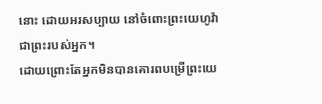នោះ ដោយអរសប្បាយ នៅចំពោះព្រះយេហូវ៉ាជាព្រះរបស់អ្នក។
ដោយព្រោះតែអ្នកមិនបានគោរពបម្រើព្រះយេ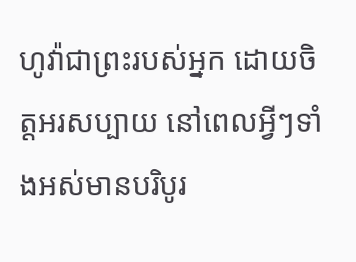ហូវ៉ាជាព្រះរបស់អ្នក ដោយចិត្តអរសប្បាយ នៅពេលអ្វីៗទាំងអស់មានបរិបូរ